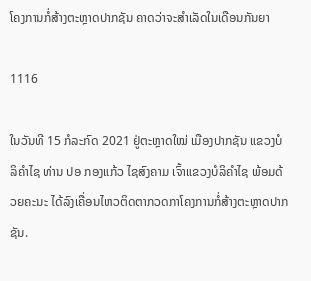ໂຄງການກໍ່ສ້າງຕະຫຼາດປາກຊັນ ຄາດວ່າຈະສຳເລັດໃນເດືອນກັນຍາ

1116

ໃນວັນທີ 15 ກໍລະກົດ 2021 ຢູ່ຕະຫຼາດໃໝ່ ເມືອງປາກຊັນ ແຂວງບໍລິຄຳໄຊ ທ່ານ ປອ ກອງແກ້ວ ໄຊສົງຄາມ ເຈົ້າແຂວງບໍລິຄຳໄຊ ພ້ອມດ້ວຍຄະນະ ໄດ້ລົງເຄື່ອນໄຫວຕິດຕາກວດກາໂຄງການກໍ່ສ້າງຕະຫຼາດປາກຊັນ.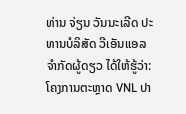ທ່ານ ຈ່ຽນ ວັນນະເລີດ ປະທານບໍລິສັດ ວີເອັນແອລ ຈຳກັດຜູ້ດຽວ ໄດ້ໃຫ້ຮູ້ວ່າ: ໂຄງການຕະຫຼາດ VNL ປາ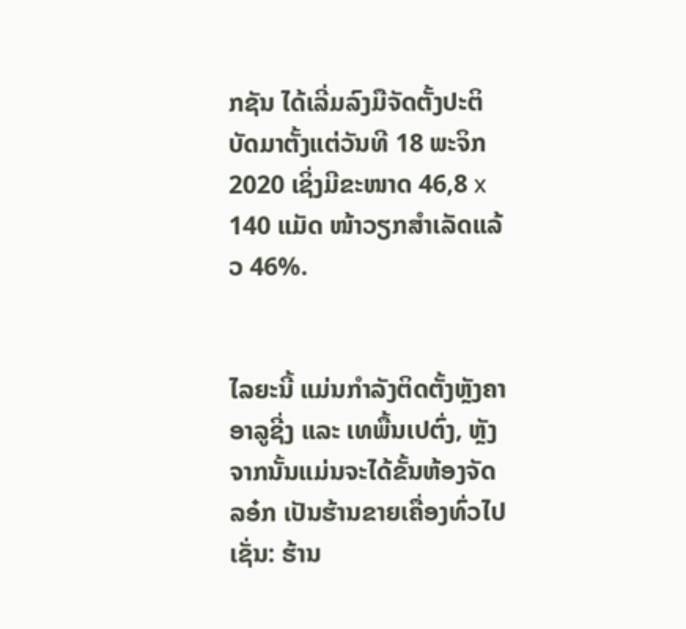ກຊັນ ໄດ້ເລີ່ມລົງມືຈັດຕັ້ງປະຕິບັດມາຕັ້ງແຕ່ວັນທີ 18 ພະຈິກ 2020 ເຊິ່ງມີຂະໜາດ 46,8 x 140 ແມັດ ໜ້າວຽກສຳເລັດແລ້ວ 46%.


ໄລຍະນີ້ ແມ່ນກຳລັງຕິດຕັ້ງຫຼັງຄາອາລູຊີ່ງ ແລະ ເທພື້ນເປຕົ່ງ, ຫຼັງຈາກນັ້ນແມ່ນຈະໄດ້ຂັ້ນຫ້ອງຈັດລອ໋ກ ເປັນຮ້ານຂາຍເຄື່ອງທົ່ວໄປ ເຊັ່ນ: ຮ້ານ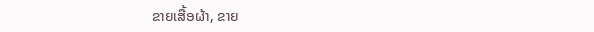ຂາຍເສື້ອຜ້າ, ຂາຍ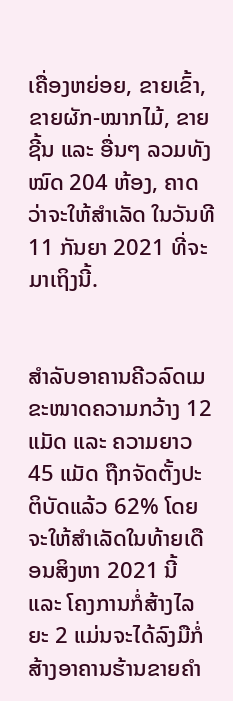ເຄື່ອງຫຍ່ອຍ, ຂາຍເຂົ້າ, ຂາຍຜັກ-ໝາກໄມ້, ຂາຍຊີ້ນ ແລະ ອື່ນໆ ລວມທັງໝົດ 204 ຫ້ອງ, ຄາດວ່າຈະໃຫ້ສຳເລັດ ໃນວັນທີ 11 ກັນຍາ 2021 ທີ່ຈະມາເຖິງນີ້.


ສຳລັບອາຄານຄີວລົດເມ ຂະໜາດຄວາມກວ້າງ 12 ແມັດ ແລະ ຄວາມຍາວ 45 ແມັດ ຖືກຈັດຕັ້ງປະຕິບັດແລ້ວ 62% ໂດຍຈະໃຫ້ສຳເລັດໃນທ້າຍເດືອນສິງຫາ 2021 ນີ້ ແລະ ໂຄງການກໍ່ສ້າງໄລຍະ 2 ແມ່ນຈະໄດ້ລົງມືກໍ່ສ້າງອາຄານຮ້ານຂາຍຄຳ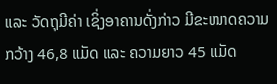ແລະ ວັດຖຸມີຄ່າ ເຊິ່ງອາຄານດັ່ງກ່າວ ມີຂະໜາດຄວາມກວ້າງ 46,8 ແມັດ ແລະ ຄວາມຍາວ 45 ແມັດ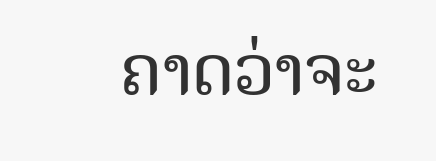ຄາດວ່າຈະ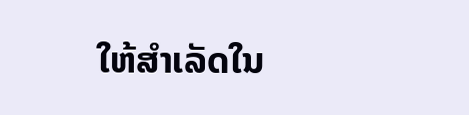ໃຫ້ສຳເລັດໃນ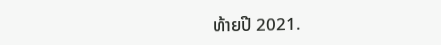ທ້າຍປີ 2021.